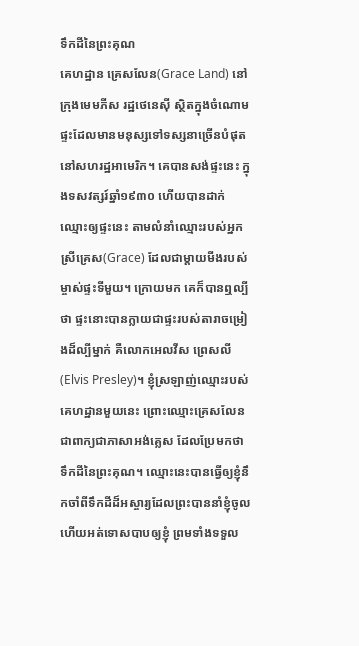ទឹកដីនៃព្រះគុណ
គេហដ្ឋាន គ្រេសលែន(Grace Land) នៅក្រុងមេមភីស រដ្ឋថេនេស៊ី ស្ថិតក្នុងចំណោមផ្ទះដែលមានមនុស្សទៅទស្សនាច្រើនបំផុត នៅសហរដ្ឋអាមេរិក។ គេបានសង់ផ្ទះនេះ ក្នុងទសវត្សរ៍ឆ្នាំ១៩៣០ ហើយបានដាក់ឈ្មោះឲ្យផ្ទះនេះ តាមលំនាំឈ្មោះរបស់អ្នកស្រីគ្រេស(Grace) ដែលជាម្តាយមីងរបស់ម្ចាស់ផ្ទះទីមួយ។ ក្រោយមក គេក៏បានឮល្បីថា ផ្ទះនោះបានក្លាយជាផ្ទះរបស់តារាចម្រៀងដ៏ល្បីម្នាក់ គឺលោកអេលវីស ព្រេសលី(Elvis Presley)។ ខ្ញុំស្រឡាញ់ឈ្មោះរបស់គេហដ្ឋានមួយនេះ ព្រោះឈ្មោះគ្រេសលែន ជាពាក្យជាភាសាអង់គ្លេស ដែលប្រែមកថា ទឹកដីនៃព្រះគុណ។ ឈ្មោះនេះបានធ្វើឲ្យខ្ញុំនឹកចាំពីទឹកដីដ៏អស្ចារ្យដែលព្រះបាននាំខ្ញុំចូល ហើយអត់ទោសបាបឲ្យខ្ញុំ ព្រមទាំងទទួល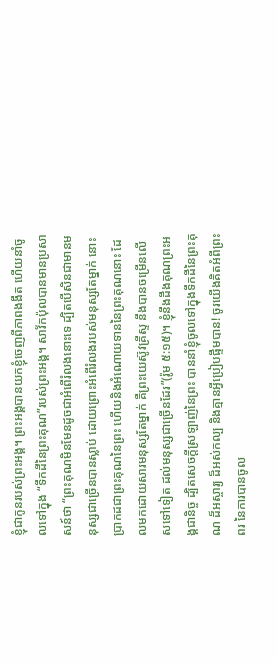ខ្ញុំជាកូនរបស់ព្រះអង្គ។ ព្រះអង្គបានយកខ្ញុំចេញពីភាពងងឹត ហើយនាំចូលទៅក្នុង “ទឹកដីនៃព្រះគុណ”របស់ព្រះអង្គ។ សាវ័កប៉ុលបានមានប្រសាសន៍ថា “ព្រះគុណមិនមែនដូចជាអំពើរំលងនោះទេ ដ្បិតបើសិនជាមានមនុស្សជាច្រើនបានស្លាប់ ដោយព្រោះអំពើរំលងរបស់មនុស្សតែម្នាក់ នោះប្រាកដជាព្រះគុណនៃព្រះ ហើយនិងអំណោយទាននៃព្រះគុណនោះ ដែលមកដោយសារមនុស្សតែម្នាក់ គឺព្រះយេស៊ូវគ្រីស្ទ នឹងបានចម្រើនលើសទៅទៀត ដល់មនុស្សជាច្រើនដែរ”(រ៉ូម ៥:១៥)។ ខ្ញុំនឹងដឹងគុណព្រះអង្គជានិច្ច ដ្បិតសេចក្តីស្រឡាញ់នៃព្រះ បាននាំខ្ញុំចូលទៅក្នុងទឹកដីនៃព្រះគុណ ដ៏អស្ចារ្យ ដ៏អស់កល្ប និងគ្មានអ្វីប្រៀបផ្ទឹមបាន! ចូរយើងគិតអំពីព្រះពរ នៃការបានចូល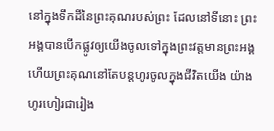នៅក្នុងទឹកដីនៃព្រះគុណរបស់ព្រះ ដែលនៅទីនោះ ព្រះអង្គបានបើកផ្លូវឲ្យយើងចូលទៅក្នុងព្រះវត្តមានព្រះអង្គ ហើយព្រះគុណនៅតែបន្តហូរចូលក្នុងជីវិតយើង យ៉ាងហូរហៀរជារៀង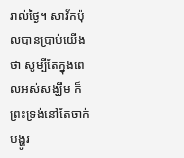រាល់ថ្ងៃ។ សាវ័កប៉ុលបានប្រាប់យើងថា សូម្បីតែក្នុងពេលអស់សង្ឃឹម ក៏ព្រះទ្រង់នៅតែចាក់បង្ហូរ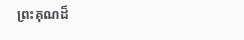ព្រះគុណដ៏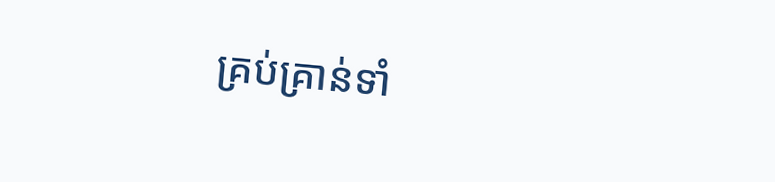គ្រប់គ្រាន់ទាំ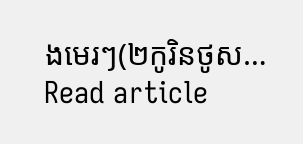ងមេរៗ(២កូរិនថូស…
Read article